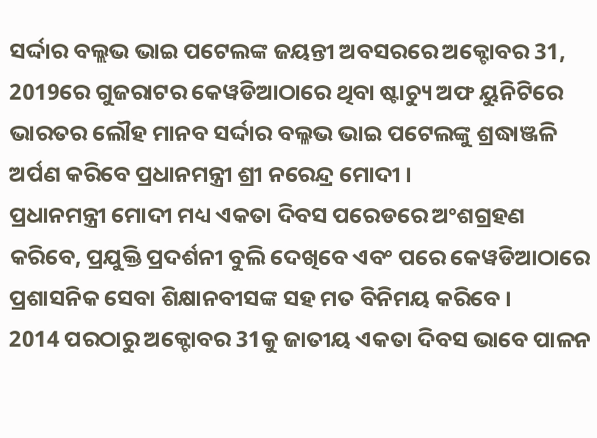ସର୍ଦ୍ଦାର ବଲ୍ଲଭ ଭାଇ ପଟେଲଙ୍କ ଜୟନ୍ତୀ ଅବସରରେ ଅକ୍ଟୋବର 31, 2019ରେ ଗୁଜରାଟର କେୱଡିଆଠାରେ ଥିବା ଷ୍ଟାଚ୍ୟୁ ଅଫ ୟୁନିଟିରେ ଭାରତର ଲୌହ ମାନବ ସର୍ଦ୍ଦାର ବଲ୍ଳଭ ଭାଇ ପଟେଲଙ୍କୁ ଶ୍ରଦ୍ଧାଞ୍ଜଳି ଅର୍ପଣ କରିବେ ପ୍ରଧାନମନ୍ତ୍ରୀ ଶ୍ରୀ ନରେନ୍ଦ୍ର ମୋଦୀ ।
ପ୍ରଧାନମନ୍ତ୍ରୀ ମୋଦୀ ମଧ୍ୟ ଏକତା ଦିବସ ପରେଡରେ ଅଂଶଗ୍ରହଣ କରିବେ, ପ୍ରଯୁକ୍ତି ପ୍ରଦର୍ଶନୀ ବୁଲି ଦେଖିବେ ଏବଂ ପରେ କେୱଡିଆଠାରେ ପ୍ରଶାସନିକ ସେବା ଶିକ୍ଷାନବୀସଙ୍କ ସହ ମତ ବିନିମୟ କରିବେ ।
2014 ପରଠାରୁ ଅକ୍ଟୋବର 31କୁ ଜାତୀୟ ଏକତା ଦିବସ ଭାବେ ପାଳନ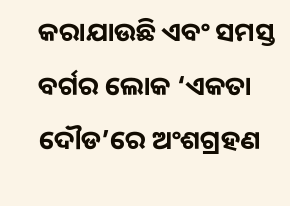କରାଯାଉଛି ଏବଂ ସମସ୍ତ ବର୍ଗର ଲୋକ ‘ଏକତା ଦୌଡ’ରେ ଅଂଶଗ୍ରହଣ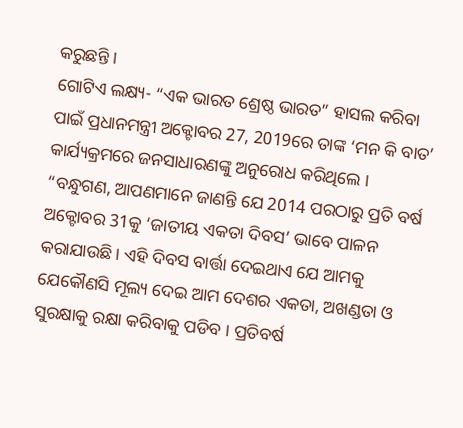କରୁଛନ୍ତି ।
ଗୋଟିଏ ଲକ୍ଷ୍ୟ- “ଏକ ଭାରତ ଶ୍ରେଷ୍ଠ ଭାରତ” ହାସଲ କରିବା ପାଇଁ ପ୍ରଧାନମନ୍ତ୍ରୀ ଅକ୍ଟୋବର 27, 2019ରେ ତାଙ୍କ ‘ମନ କି ବାତ’ କାର୍ଯ୍ୟକ୍ରମରେ ଜନସାଧାରଣଙ୍କୁ ଅନୁରୋଧ କରିଥିଲେ ।
“ବନ୍ଧୁଗଣ, ଆପଣମାନେ ଜାଣନ୍ତି ଯେ 2014 ପରଠାରୁ ପ୍ରତି ବର୍ଷ ଅକ୍ଟୋବର 31କୁ ‘ଜାତୀୟ ଏକତା ଦିବସ’ ଭାବେ ପାଳନ କରାଯାଉଛି । ଏହି ଦିବସ ବାର୍ତ୍ତା ଦେଇଥାଏ ଯେ ଆମକୁ ଯେକୌଣସି ମୂଲ୍ୟ ଦେଇ ଆମ ଦେଶର ଏକତା, ଅଖଣ୍ଡତା ଓ ସୁରକ୍ଷାକୁ ରକ୍ଷା କରିବାକୁ ପଡିବ । ପ୍ରତିବର୍ଷ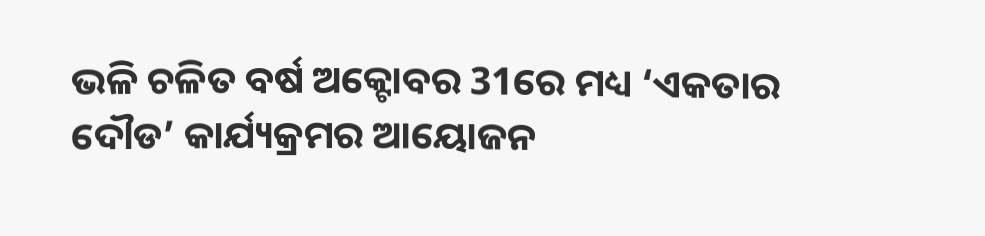ଭଳି ଚଳିତ ବର୍ଷ ଅକ୍ଟୋବର 31ରେ ମଧ୍ୟ ‘ଏକତାର ଦୌଡ’ କାର୍ଯ୍ୟକ୍ରମର ଆୟୋଜନ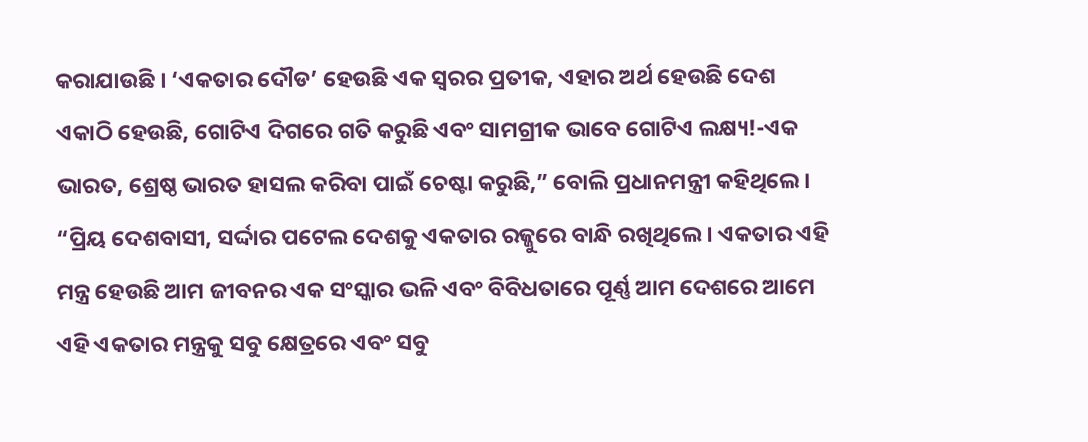କରାଯାଉଛି । ‘ଏକତାର ଦୌଡ’ ହେଉଛି ଏକ ସ୍ୱରର ପ୍ରତୀକ, ଏହାର ଅର୍ଥ ହେଉଛି ଦେଶ ଏକାଠି ହେଉଛି, ଗୋଟିଏ ଦିଗରେ ଗତି କରୁଛି ଏବଂ ସାମଗ୍ରୀକ ଭାବେ ଗୋଟିଏ ଲକ୍ଷ୍ୟ!-ଏକ ଭାରତ, ଶ୍ରେଷ୍ଠ ଭାରତ ହାସଲ କରିବା ପାଇଁ ଚେଷ୍ଟା କରୁଛି,” ବୋଲି ପ୍ରଧାନମନ୍ତ୍ରୀ କହିଥିଲେ ।
“ପ୍ରିୟ ଦେଶବାସୀ, ସର୍ଦ୍ଦାର ପଟେଲ ଦେଶକୁ ଏକତାର ରଜ୍ଜୁରେ ବାନ୍ଧି ରଖିଥିଲେ । ଏକତାର ଏହି ମନ୍ତ୍ର ହେଉଛି ଆମ ଜୀବନର ଏକ ସଂସ୍କାର ଭଳି ଏବଂ ବିବିଧତାରେ ପୂର୍ଣ୍ଣ ଆମ ଦେଶରେ ଆମେ ଏହି ଏକତାର ମନ୍ତ୍ରକୁ ସବୁ କ୍ଷେତ୍ରରେ ଏବଂ ସବୁ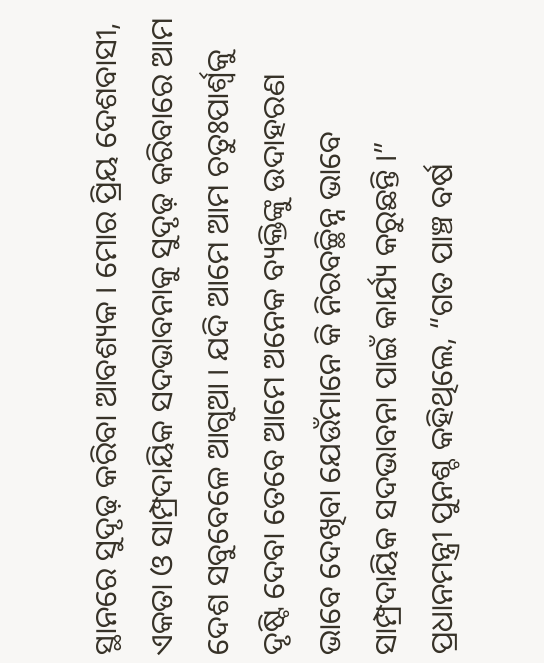ସ୍ଥାନରେ ସୁଦୃଢ଼ କରିବା ଆବଶ୍ୟକ । ମୋର ପ୍ରିୟ ଦେଶବାସୀ, ଏକତା ଓ ସାମ୍ପ୍ରଦାୟିକ ସଦଭାବନାକୁ ସୁଦୃଢ଼ କରିବାରେ ଆମ ଦେଶ ସବୁବେଳେ ଆଗୁଆ । ଯଦି ଆମେ ଆମ ଚତୁଃପାର୍ଶ୍ଵକୁ ଦୃଷ୍ଟି ଦେବା ତେବେ ଆମେ ଅନେକ ବ୍ୟକ୍ତିଙ୍କୁ ଉଦାହରଣ ଭାବେ ଦେଖିବା ଯେଉଁମାନେ କି ନିରବଚ୍ଛିନ୍ନ ଭାବେ ସାମ୍ପ୍ରଦାୟିକ ସଦଭାବନା ପାଇଁ କାର୍ଯ୍ୟ କରୁଛନ୍ତି ।”
ପ୍ରଧାନମନ୍ତ୍ରୀ ପୁନଶ୍ଚ କହିଥିଲେ, “ଗତ ପାଞ୍ଚ ବର୍ଷ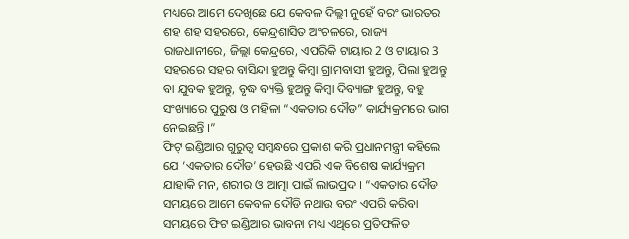ମଧ୍ୟରେ ଆମେ ଦେଖିଛେ ଯେ କେବଳ ଦିଲ୍ଲୀ ନୁହେଁ ବରଂ ଭାରତର ଶହ ଶହ ସହରରେ, କେନ୍ଦ୍ରଶାସିତ ଅଂଚଳରେ, ରାଜ୍ୟ ରାଜଧାନୀରେ, ଜିଲ୍ଲା କେନ୍ଦ୍ରରେ, ଏପରିକି ଟାୟାର 2 ଓ ଟାୟାର 3 ସହରରେ ସହର ବାସିନ୍ଦା ହୁଅନ୍ତୁ କିମ୍ବା ଗ୍ରାମବାସୀ ହୁଅନ୍ତୁ, ପିଲା ହୁଅନ୍ତୁ ବା ଯୁବକ ହୁଅନ୍ତୁ, ବୃଦ୍ଧ ବ୍ୟକ୍ତି ହୁଅନ୍ତୁ କିମ୍ବା ଦିବ୍ୟାଙ୍ଗ ହୁଅନ୍ତୁ, ବହୁ ସଂଖ୍ୟାରେ ପୁରୁଷ ଓ ମହିଳା “ଏକତାର ଦୌଡ” କାର୍ଯ୍ୟକ୍ରମରେ ଭାଗ ନେଇଛନ୍ତି ।”
ଫିଟ୍ ଇଣ୍ଡିଆର ଗୁରୁତ୍ୱ ସମ୍ବନ୍ଧରେ ପ୍ରକାଶ କରି ପ୍ରଧାନମନ୍ତ୍ରୀ କହିଲେ ଯେ ‘ଏକତାର ଦୌଡ’ ହେଉଛି ଏପରି ଏକ ବିଶେଷ କାର୍ଯ୍ୟକ୍ରମ ଯାହାକି ମନ, ଶରୀର ଓ ଆତ୍ମା ପାଇଁ ଲାଭପ୍ରଦ । “ଏକତାର ଦୌଡ ସମୟରେ ଆମେ କେବଳ ଦୌଡି ନଥାଉ ବରଂ ଏପରି କରିବା ସମୟରେ ଫିଟ ଇଣ୍ଡିଆର ଭାବନା ମଧ୍ୟ ଏଥିରେ ପ୍ରତିଫଳିତ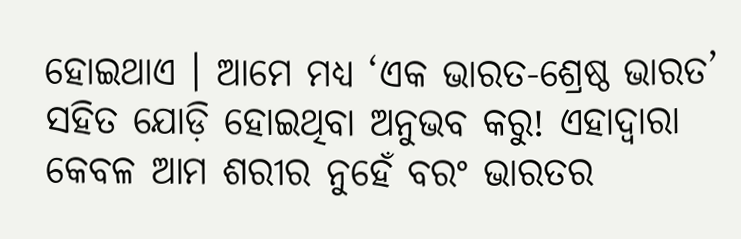ହୋଇଥାଏ । ଆମେ ମଧ୍ୟ ‘ଏକ ଭାରତ-ଶ୍ରେଷ୍ଠ ଭାରତ’ ସହିତ ଯୋଡ଼ି ହୋଇଥିବା ଅନୁଭବ କରୁ! ଏହାଦ୍ୱାରା କେବଳ ଆମ ଶରୀର ନୁହେଁ ବରଂ ଭାରତର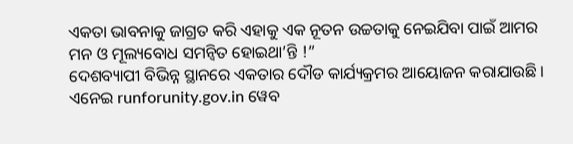ଏକତା ଭାବନାକୁ ଜାଗ୍ରତ କରି ଏହାକୁ ଏକ ନୂତନ ଉଚ୍ଚତାକୁ ନେଇଯିବା ପାଇଁ ଆମର ମନ ଓ ମୂଲ୍ୟବୋଧ ସମନ୍ୱିତ ହୋଇଥା’ନ୍ତି !”
ଦେଶବ୍ୟାପୀ ବିଭିନ୍ନ ସ୍ଥାନରେ ଏକତାର ଦୌଡ କାର୍ଯ୍ୟକ୍ରମର ଆୟୋଜନ କରାଯାଉଛି । ଏନେଇ runforunity.gov.in ୱେବ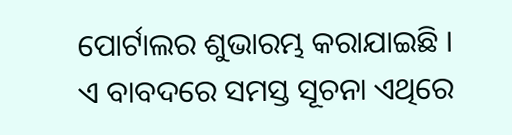ପୋର୍ଟାଲର ଶୁଭାରମ୍ଭ କରାଯାଇଛି । ଏ ବାବଦରେ ସମସ୍ତ ସୂଚନା ଏଥିରେ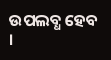ଉପଲବ୍ଧ ହେବ ।